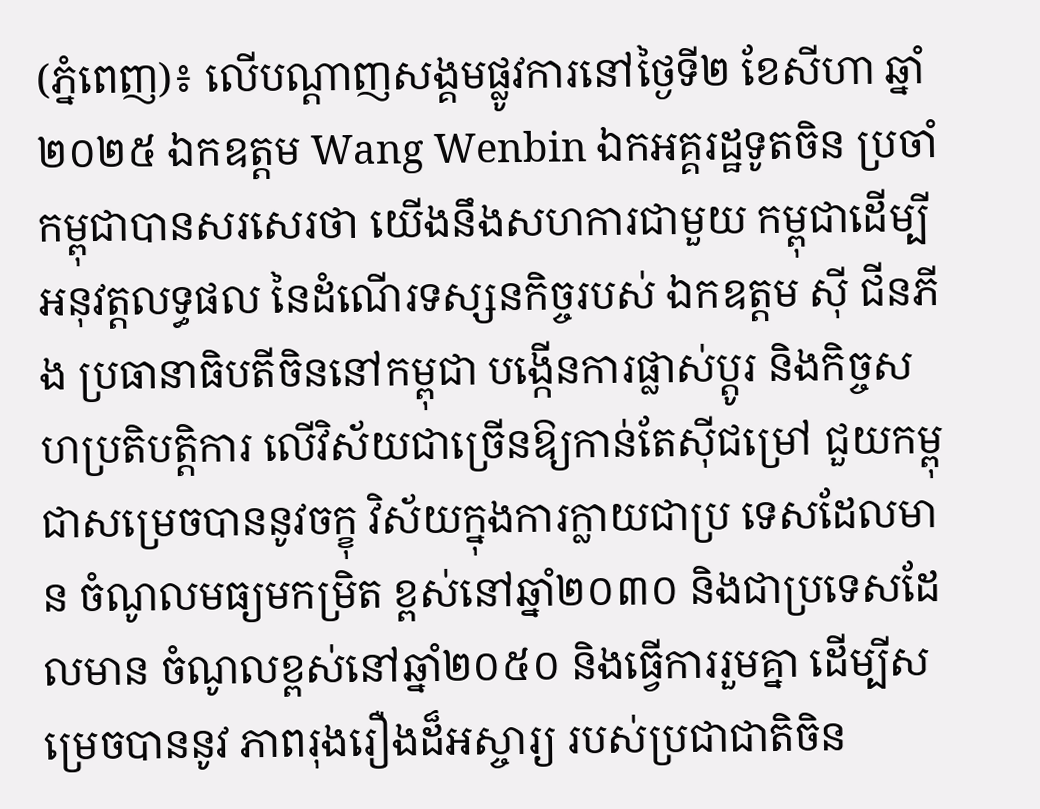(ភ្នំពេញ)៖ លើបណ្ដាញសង្គមផ្លូវការនៅថ្ងៃទី២ ខែសីហា ឆ្នាំ២០២៥ ឯកឧត្តម Wang Wenbin ឯកអគ្គរដ្ឋទូតចិន ប្រចាំកម្ពុជាបានសរសេរថា យើងនឹងសហការជាមួយ កម្ពុជាដើម្បីអនុវត្តលទ្ធផល នៃដំណើរទស្សនកិច្ចរបស់ ឯកឧត្តម ស៊ី ជីនភីង ប្រធានាធិបតីចិននៅកម្ពុជា បង្កើនការផ្លាស់ប្តូរ និងកិច្ចសហប្រតិបត្តិការ លើវិស័យជាច្រើនឱ្យកាន់តែស៊ីជម្រៅ ជួយកម្ពុជាសម្រេចបាននូវចក្ខុ វិស័យក្នុងការក្លាយជាប្រ ទេសដែលមាន ចំណូលមធ្យមកម្រិត ខ្ពស់នៅឆ្នាំ២០៣០ និងជាប្រទេសដែលមាន ចំណូលខ្ពស់នៅឆ្នាំ២០៥០ និងធ្វើការរួមគ្នា ដើម្បីសម្រេចបាននូវ ភាពរុងរឿងដ៏អស្ចារ្យ របស់ប្រជាជាតិចិន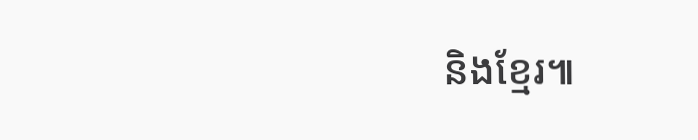និងខ្មែរ៕